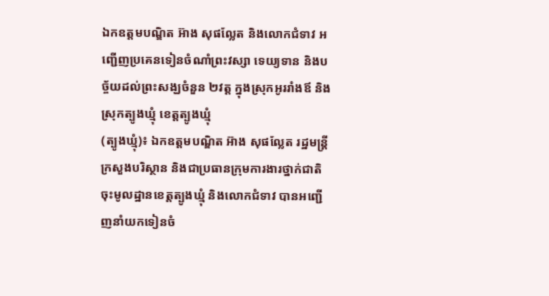ឯកឧត្តមបណ្ឌិត អ៊ាង សុផល្លែត និងលោកជំទាវ អញ្ជើញប្រគេនទៀនចំណាំព្រះវស្សា ទេយ្យទាន និងបច្ច័យដល់ព្រះសង្ឃចំនួន ២វត្ត ក្នុងស្រុកអូររាំងឪ និងស្រុកត្បូងឃ្មុំ ខេត្តត្បូងឃ្មុំ
(ត្បូងឃ្មុំ)៖ ឯកឧត្តមបណ្ឌិត អ៊ាង សុផល្លែត រដ្ឋមន្រ្តីក្រសួងបរិស្ថាន និងជាប្រធានក្រុមការងារថ្នាក់ជាតិ ចុះមូលដ្ឋានខេត្តត្បូងឃ្មុំ និងលោកជំទាវ បានអញ្ជើញនាំយកទៀនចំ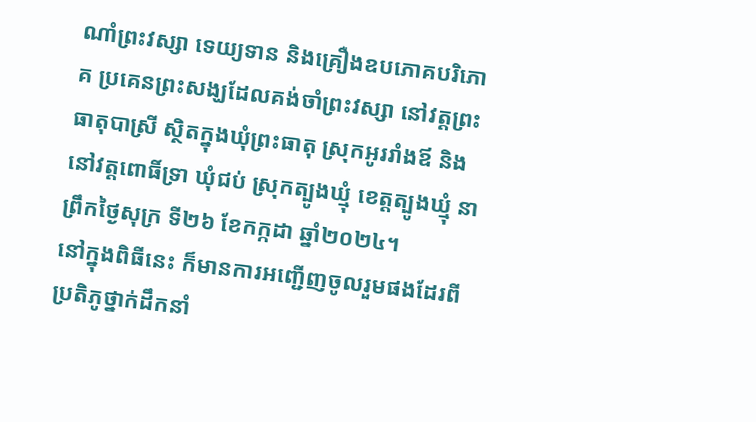ណាំព្រះវស្សា ទេយ្យទាន និងគ្រឿងឧបភោគបរិភោគ ប្រគេនព្រះសង្ឃដែលគង់ចាំព្រះវស្សា នៅវត្តព្រះធាតុបាស្រី ស្ថិតក្នុងឃុំព្រះធាតុ ស្រុកអូររាំងឪ និងនៅវត្តពោធិ៍ទ្រា ឃុំជប់ ស្រុកត្បូងឃ្មុំ ខេត្តត្បូងឃ្មុំ នាព្រឹកថ្ងៃសុក្រ ទី២៦ ខែកក្កដា ឆ្នាំ២០២៤។
នៅក្នុងពិធីនេះ ក៏មានការអញ្ជើញចូលរួមផងដែរពីប្រតិភូថ្នាក់ដឹកនាំ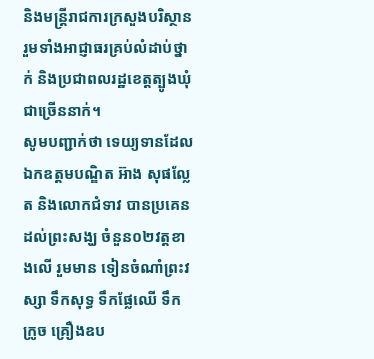និងមន្រ្តីរាជការក្រសួងបរិស្ថាន រួមទាំងអាជ្ញាធរគ្រប់លំដាប់ថ្នាក់ និងប្រជាពលរដ្ឋខេត្តត្បូងឃុំ ជាច្រើននាក់។
សូមបញ្ជាក់ថា ទេយ្យទានដែលឯកឧត្តមបណ្ឌិត អ៊ាង សុផល្លែត និងលោកជំទាវ បានប្រគេនដល់ព្រះសង្ឃ ចំនួន០២វត្តខាងលើ រួមមាន ទៀនចំណាំព្រះវស្សា ទឹកសុទ្ធ ទឹកផ្លែឈើ ទឹកក្រូច គ្រឿងឧប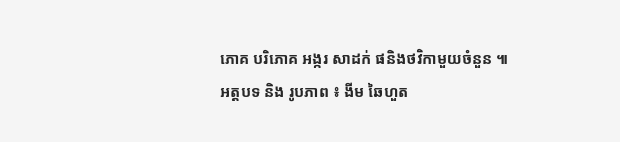ភោគ បរិភោគ អង្ករ សាដក់ ផនិងថវិកាមួយចំនួន ៕
អត្តបទ និង រូបភាព ៖ ងីម ឆៃហួត